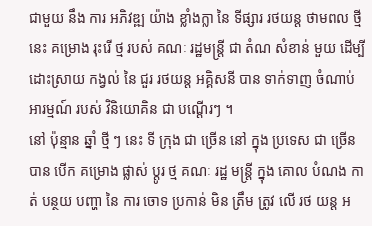ជាមួយ នឹង ការ អភិវឌ្ឍ យ៉ាង ខ្លាំងក្លា នៃ ទីផ្សារ រថយន្ត ថាមពល ថ្មី នេះ គម្រោង រុះរើ ថ្ម របស់ គណៈ រដ្ឋមន្ត្រី ជា តំណ សំខាន់ មួយ ដើម្បី ដោះស្រាយ កង្វល់ នៃ ជួរ រថយន្ត អគ្គិសនី បាន ទាក់ទាញ ចំណាប់អារម្មណ៍ របស់ វិនិយោគិន ជា បណ្តើរៗ ។
នៅ ប៉ុន្មាន ឆ្នាំ ថ្មី ៗ នេះ ទី ក្រុង ជា ច្រើន នៅ ក្នុង ប្រទេស ជា ច្រើន បាន បើក គម្រោង ផ្លាស់ ប្តូរ ថ្ម គណៈ រដ្ឋ មន្ត្រី ក្នុង គោល បំណង កាត់ បន្ថយ បញ្ហា នៃ ការ ចោទ ប្រកាន់ មិន ត្រឹម ត្រូវ លើ រថ យន្ត អ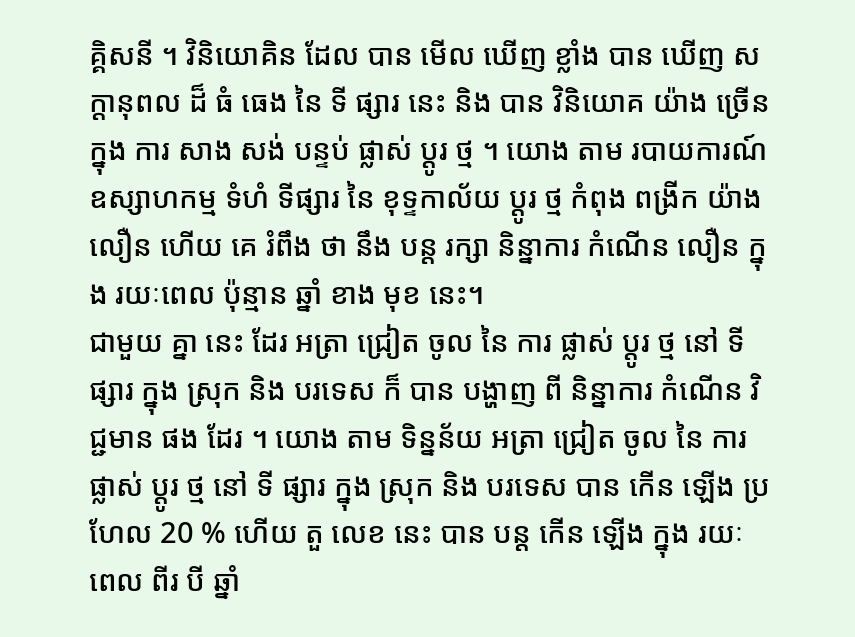គ្គិសនី ។ វិនិយោគិន ដែល បាន មើល ឃើញ ខ្លាំង បាន ឃើញ សក្តានុពល ដ៏ ធំ ធេង នៃ ទី ផ្សារ នេះ និង បាន វិនិយោគ យ៉ាង ច្រើន ក្នុង ការ សាង សង់ បន្ទប់ ផ្លាស់ ប្តូរ ថ្ម ។ យោង តាម របាយការណ៍ ឧស្សាហកម្ម ទំហំ ទីផ្សារ នៃ ខុទ្ទកាល័យ ប្តូរ ថ្ម កំពុង ពង្រីក យ៉ាង លឿន ហើយ គេ រំពឹង ថា នឹង បន្ត រក្សា និន្នាការ កំណើន លឿន ក្នុង រយៈពេល ប៉ុន្មាន ឆ្នាំ ខាង មុខ នេះ។
ជាមួយ គ្នា នេះ ដែរ អត្រា ជ្រៀត ចូល នៃ ការ ផ្លាស់ ប្តូរ ថ្ម នៅ ទី ផ្សារ ក្នុង ស្រុក និង បរទេស ក៏ បាន បង្ហាញ ពី និន្នាការ កំណើន វិជ្ជមាន ផង ដែរ ។ យោង តាម ទិន្នន័យ អត្រា ជ្រៀត ចូល នៃ ការ ផ្លាស់ ប្តូរ ថ្ម នៅ ទី ផ្សារ ក្នុង ស្រុក និង បរទេស បាន កើន ឡើង ប្រហែល 20 % ហើយ តួ លេខ នេះ បាន បន្ត កើន ឡើង ក្នុង រយៈ ពេល ពីរ បី ឆ្នាំ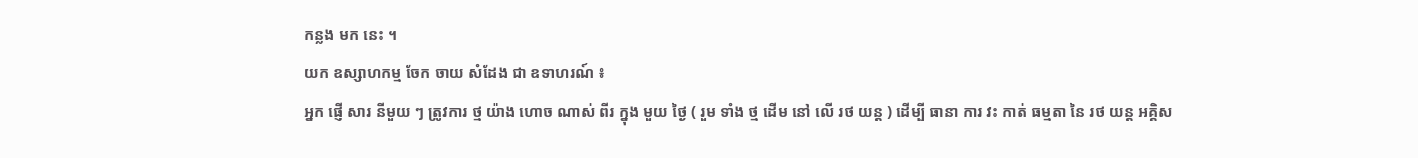កន្លង មក នេះ ។
យក ឧស្សាហកម្ម ចែក ចាយ សំដែង ជា ឧទាហរណ៍ ៖
អ្នក ផ្ញើ សារ នីមួយ ៗ ត្រូវការ ថ្ម យ៉ាង ហោច ណាស់ ពីរ ក្នុង មួយ ថ្ងៃ ( រួម ទាំង ថ្ម ដើម នៅ លើ រថ យន្ត ) ដើម្បី ធានា ការ វះ កាត់ ធម្មតា នៃ រថ យន្ត អគ្គិស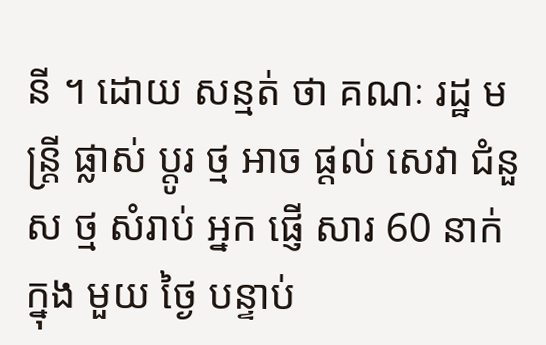នី ។ ដោយ សន្មត់ ថា គណៈ រដ្ឋ មន្ត្រី ផ្លាស់ ប្តូរ ថ្ម អាច ផ្តល់ សេវា ជំនួស ថ្ម សំរាប់ អ្នក ផ្ញើ សារ 60 នាក់ ក្នុង មួយ ថ្ងៃ បន្ទាប់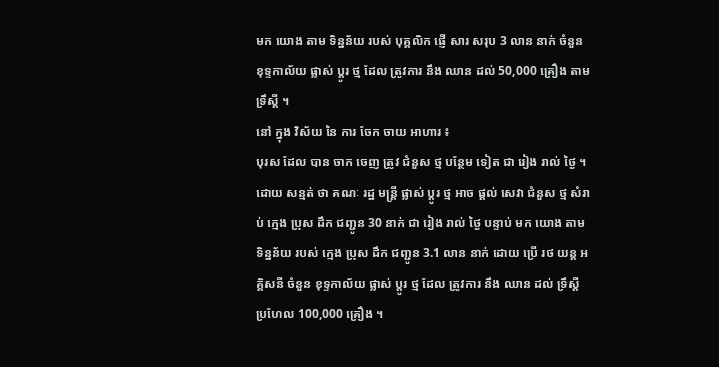មក យោង តាម ទិន្នន័យ របស់ បុគ្គលិក ផ្ញើ សារ សរុប 3 លាន នាក់ ចំនួន ខុទ្ទកាល័យ ផ្លាស់ ប្តូរ ថ្ម ដែល ត្រូវការ នឹង ឈាន ដល់ 50,000 គ្រឿង តាម ទ្រឹស្តី ។
នៅ ក្នុង វិស័យ នៃ ការ ចែក ចាយ អាហារ ៖
បុរស ដែល បាន ចាក ចេញ ត្រូវ ជំនួស ថ្ម បន្ថែម ទៀត ជា រៀង រាល់ ថ្ងៃ ។ ដោយ សន្មត់ ថា គណៈ រដ្ឋ មន្ត្រី ផ្លាស់ ប្តូរ ថ្ម អាច ផ្តល់ សេវា ជំនួស ថ្ម សំរាប់ ក្មេង ប្រុស ដឹក ជញ្ជូន 30 នាក់ ជា រៀង រាល់ ថ្ងៃ បន្ទាប់ មក យោង តាម ទិន្នន័យ របស់ ក្មេង ប្រុស ដឹក ជញ្ជូន 3.1 លាន នាក់ ដោយ ប្រើ រថ យន្ត អគ្គិសនី ចំនួន ខុទ្ទកាល័យ ផ្លាស់ ប្តូរ ថ្ម ដែល ត្រូវការ នឹង ឈាន ដល់ ទ្រឹស្តី ប្រហែល 100,000 គ្រឿង ។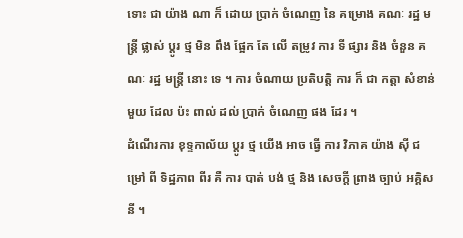ទោះ ជា យ៉ាង ណា ក៏ ដោយ ប្រាក់ ចំណេញ នៃ គម្រោង គណៈ រដ្ឋ មន្ត្រី ផ្លាស់ ប្តូរ ថ្ម មិន ពឹង ផ្អែក តែ លើ តម្រូវ ការ ទី ផ្សារ និង ចំនួន គណៈ រដ្ឋ មន្ត្រី នោះ ទេ ។ ការ ចំណាយ ប្រតិបត្តិ ការ ក៏ ជា កត្តា សំខាន់ មួយ ដែល ប៉ះ ពាល់ ដល់ ប្រាក់ ចំណេញ ផង ដែរ ។
ដំណើរការ ខុទ្ទកាល័យ ប្តូរ ថ្ម យើង អាច ធ្វើ ការ វិភាគ យ៉ាង ស៊ី ជម្រៅ ពី ទិដ្ឋភាព ពីរ គឺ ការ បាត់ បង់ ថ្ម និង សេចក្តី ព្រាង ច្បាប់ អគ្គិសនី ។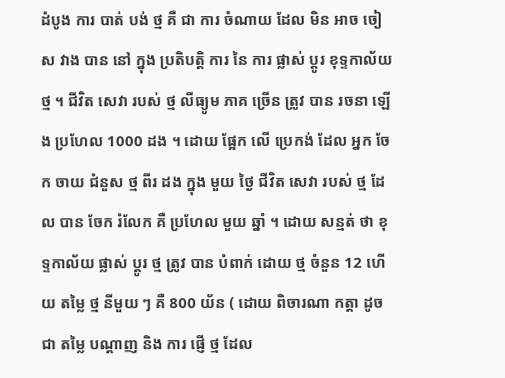ដំបូង ការ បាត់ បង់ ថ្ម គឺ ជា ការ ចំណាយ ដែល មិន អាច ចៀស វាង បាន នៅ ក្នុង ប្រតិបត្តិ ការ នៃ ការ ផ្លាស់ ប្តូរ ខុទ្ទកាល័យ ថ្ម ។ ជីវិត សេវា របស់ ថ្ម លីធ្យូម ភាគ ច្រើន ត្រូវ បាន រចនា ឡើង ប្រហែល 1000 ដង ។ ដោយ ផ្អែក លើ ប្រេកង់ ដែល អ្នក ចែក ចាយ ជំនួស ថ្ម ពីរ ដង ក្នុង មួយ ថ្ងៃ ជីវិត សេវា របស់ ថ្ម ដែល បាន ចែក រំលែក គឺ ប្រហែល មួយ ឆ្នាំ ។ ដោយ សន្មត់ ថា ខុទ្ទកាល័យ ផ្លាស់ ប្តូរ ថ្ម ត្រូវ បាន បំពាក់ ដោយ ថ្ម ចំនួន 12 ហើយ តម្លៃ ថ្ម នីមួយ ៗ គឺ 800 យ័ន ( ដោយ ពិចារណា កត្តា ដូច ជា តម្លៃ បណ្តាញ និង ការ ផ្ញើ ថ្ម ដែល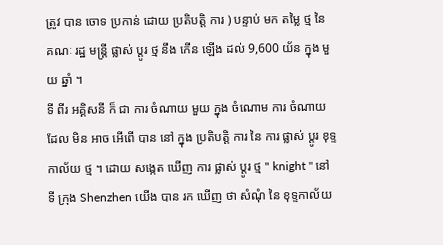ត្រូវ បាន ចោទ ប្រកាន់ ដោយ ប្រតិបត្តិ ការ ) បន្ទាប់ មក តម្លៃ ថ្ម នៃ គណៈ រដ្ឋ មន្ត្រី ផ្លាស់ ប្តូរ ថ្ម នឹង កើន ឡើង ដល់ 9,600 យ័ន ក្នុង មួយ ឆ្នាំ ។
ទី ពីរ អគ្គិសនី ក៏ ជា ការ ចំណាយ មួយ ក្នុង ចំណោម ការ ចំណាយ ដែល មិន អាច អើពើ បាន នៅ ក្នុង ប្រតិបត្តិ ការ នៃ ការ ផ្លាស់ ប្តូរ ខុទ្ទកាល័យ ថ្ម ។ ដោយ សង្កេត ឃើញ ការ ផ្លាស់ ប្តូរ ថ្ម " knight " នៅ ទី ក្រុង Shenzhen យើង បាន រក ឃើញ ថា សំណុំ នៃ ខុទ្ទកាល័យ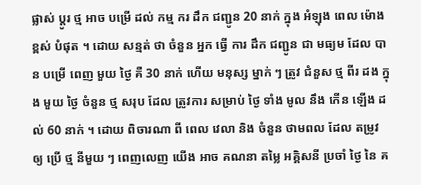ផ្លាស់ ប្តូរ ថ្ម អាច បម្រើ ដល់ កម្ម ករ ដឹក ជញ្ជូន 20 នាក់ ក្នុង អំឡុង ពេល ម៉ោង ខ្ពស់ បំផុត ។ ដោយ សន្មត់ ថា ចំនួន អ្នក ធ្វើ ការ ដឹក ជញ្ជូន ជា មធ្យម ដែល បាន បម្រើ ពេញ មួយ ថ្ងៃ គឺ 30 នាក់ ហើយ មនុស្ស ម្នាក់ ៗ ត្រូវ ជំនួស ថ្ម ពីរ ដង ក្នុង មួយ ថ្ងៃ ចំនួន ថ្ម សរុប ដែល ត្រូវការ សម្រាប់ ថ្ងៃ ទាំង មូល នឹង កើន ឡើង ដល់ 60 នាក់ ។ ដោយ ពិចារណា ពី ពេល វេលា និង ចំនួន ថាមពល ដែល តម្រូវ ឲ្យ ប្រើ ថ្ម នីមួយ ៗ ពេញលេញ យើង អាច គណនា តម្លៃ អគ្គិសនី ប្រចាំ ថ្ងៃ នៃ គ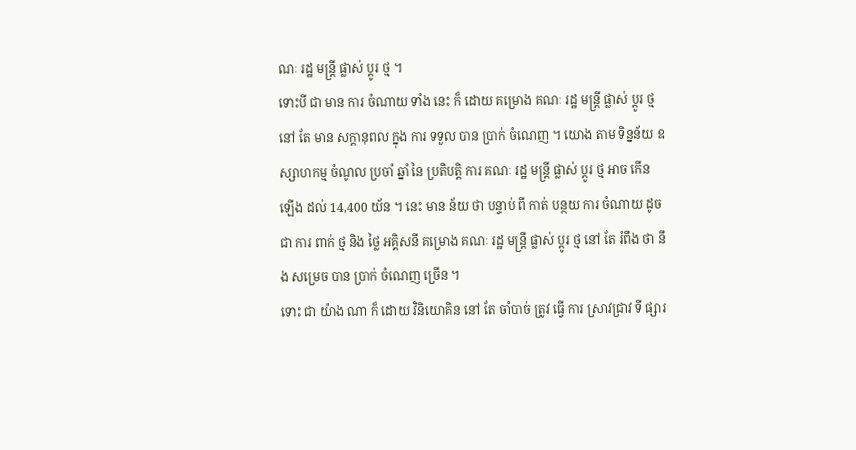ណៈ រដ្ឋ មន្ត្រី ផ្លាស់ ប្តូរ ថ្ម ។
ទោះបី ជា មាន ការ ចំណាយ ទាំង នេះ ក៏ ដោយ គម្រោង គណៈ រដ្ឋ មន្ត្រី ផ្លាស់ ប្តូរ ថ្ម នៅ តែ មាន សក្តានុពល ក្នុង ការ ទទួល បាន ប្រាក់ ចំណេញ ។ យោង តាម ទិន្នន័យ ឧស្សាហកម្ម ចំណូល ប្រចាំ ឆ្នាំ នៃ ប្រតិបត្តិ ការ គណៈ រដ្ឋ មន្ត្រី ផ្លាស់ ប្តូរ ថ្ម អាច កើន ឡើង ដល់ 14,400 យ័ន ។ នេះ មាន ន័យ ថា បន្ទាប់ ពី កាត់ បន្ថយ ការ ចំណាយ ដូច ជា ការ ពាក់ ថ្ម និង ថ្លៃ អគ្គិសនី គម្រោង គណៈ រដ្ឋ មន្ត្រី ផ្លាស់ ប្តូរ ថ្ម នៅ តែ រំពឹង ថា នឹង សម្រេច បាន ប្រាក់ ចំណេញ ច្រើន ។
ទោះ ជា យ៉ាង ណា ក៏ ដោយ វិនិយោគិន នៅ តែ ចាំបាច់ ត្រូវ ធ្វើ ការ ស្រាវជ្រាវ ទី ផ្សារ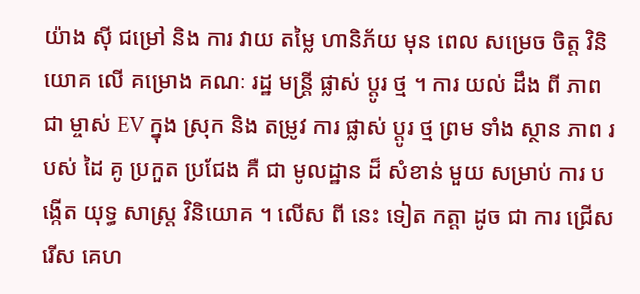យ៉ាង ស៊ី ជម្រៅ និង ការ វាយ តម្លៃ ហានិភ័យ មុន ពេល សម្រេច ចិត្ត វិនិយោគ លើ គម្រោង គណៈ រដ្ឋ មន្ត្រី ផ្លាស់ ប្តូរ ថ្ម ។ ការ យល់ ដឹង ពី ភាព ជា ម្ចាស់ EV ក្នុង ស្រុក និង តម្រូវ ការ ផ្លាស់ ប្តូរ ថ្ម ព្រម ទាំង ស្ថាន ភាព របស់ ដៃ គូ ប្រកួត ប្រជែង គឺ ជា មូលដ្ឋាន ដ៏ សំខាន់ មួយ សម្រាប់ ការ បង្កើត យុទ្ធ សាស្ត្រ វិនិយោគ ។ លើស ពី នេះ ទៀត កត្តា ដូច ជា ការ ជ្រើស រើស គេហ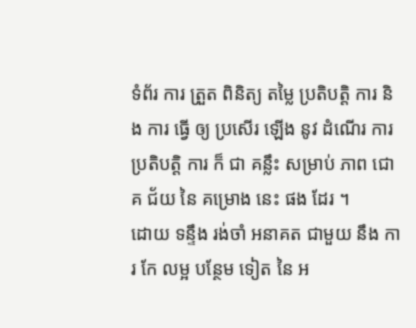ទំព័រ ការ ត្រួត ពិនិត្យ តម្លៃ ប្រតិបត្តិ ការ និង ការ ធ្វើ ឲ្យ ប្រសើរ ឡើង នូវ ដំណើរ ការ ប្រតិបត្តិ ការ ក៏ ជា គន្លឹះ សម្រាប់ ភាព ជោគ ជ័យ នៃ គម្រោង នេះ ផង ដែរ ។
ដោយ ទន្ទឹង រង់ចាំ អនាគត ជាមួយ នឹង ការ កែ លម្អ បន្ថែម ទៀត នៃ អ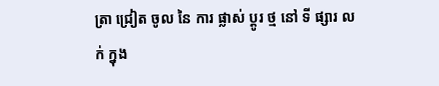ត្រា ជ្រៀត ចូល នៃ ការ ផ្លាស់ ប្តូរ ថ្ម នៅ ទី ផ្សារ លក់ ក្នុង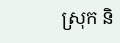ស្រុក និ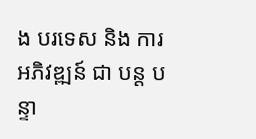ង បរទេស និង ការ អភិវឌ្ឍន៍ ជា បន្ត បន្ទា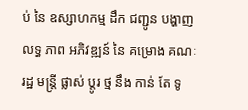ប់ នៃ ឧស្សាហកម្ម ដឹក ជញ្ជូន បង្ហាញ លទ្ធ ភាព អភិវឌ្ឍន៍ នៃ គម្រោង គណៈ រដ្ឋ មន្ត្រី ផ្លាស់ ប្តូរ ថ្ម នឹង កាន់ តែ ទូ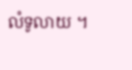លំទូលាយ ។